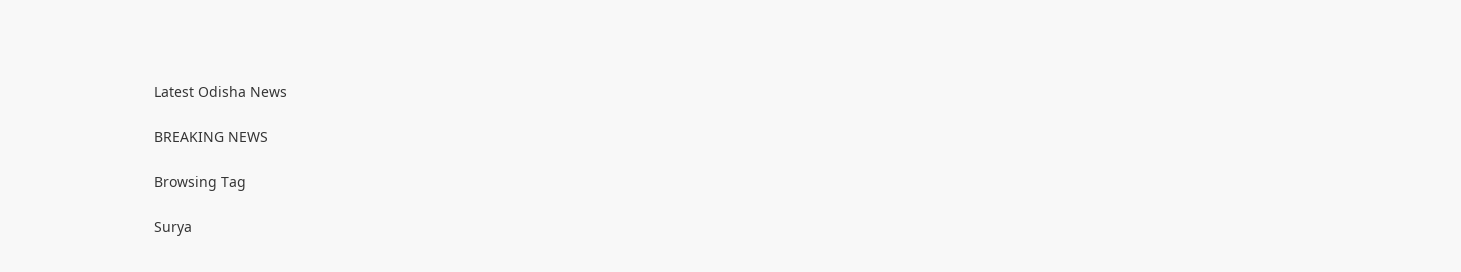Latest Odisha News

BREAKING NEWS

Browsing Tag

Surya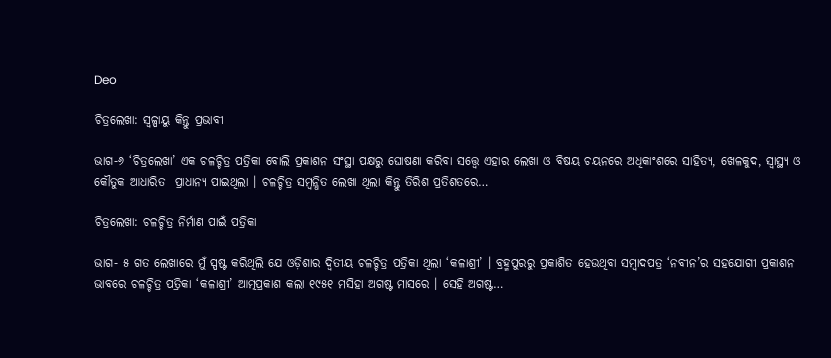Deo

ଚିତ୍ରଲେଖା: ସ୍ୱଳ୍ପାୟୁ କିନ୍ତୁ ପ୍ରଭାବୀ

ଭାଗ-୬ ‘ଚିତ୍ରଲେଖା’ ଏକ ଚଳଚ୍ଚିତ୍ର ପତ୍ରିକା ବୋଲି ପ୍ରକାଶନ ସଂସ୍ଥା ପକ୍ଷରୁ ଘୋଷଣା କରିବା ସତ୍ତ୍ୱେ ଏହାର ଲେଖା ଓ ବିଷୟ ଚୟନରେ ଅଧିକାଂଶରେ ସାହିତ୍ୟ, ଖେଳକୁଦ, ସ୍ୱାସ୍ଥ୍ୟ ଓ କୌତୁକ ଆଧାରିତ  ପ୍ରାଧାନ୍ୟ ପାଇଥିଲା । ଚଳଚ୍ଚିତ୍ର ସମ୍ବନ୍ଧିତ ଲେଖା ଥିଲା କିନ୍ତୁ ତିରିଶ ପ୍ରତିଶତରେ…

ଚିତ୍ରଲେଖା: ଚଳଚ୍ଚିତ୍ର ନିର୍ମାଣ ପାଇଁ ପତ୍ରିକା

ଭାଗ- ୫ ଗତ ଲେଖାରେ ମୁଁ ସ୍ପଷ୍ଟ କରିଥିଲି ଯେ ଓଡ଼ିଶାର ଦ୍ୱିତୀୟ ଚଳଚ୍ଚିତ୍ର ପତ୍ରିକା ଥିଲା ‘କଳାଶ୍ରୀ’ । ବ୍ରହ୍ମପୁରରୁ ପ୍ରକାଶିତ ହେଉଥିବା ସମ୍ବାଦପତ୍ର ‘ନବୀନ’ର ସହଯୋଗୀ ପ୍ରକାଶନ ଭାବରେ ଚଳଚ୍ଚିତ୍ର ପତ୍ରିକା ‘କଳାଶ୍ରୀ’ ଆତ୍ମପ୍ରକାଶ କଲା ୧୯୫୧ ମସିହା ଅଗଷ୍ଟ ମାସରେ । ସେହି ଅଗଷ୍ଟ…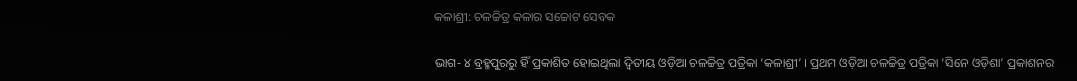କଳାଶ୍ରୀ: ଚଳଚ୍ଚିତ୍ର କଳାର ସଚ୍ଚୋଟ ସେବକ

ଭାଗ- ୪ ବ୍ରହ୍ମପୁରରୁ ହିଁ ପ୍ରକାଶିତ ହୋଇଥିଲା ଦ୍ୱିତୀୟ ଓଡ଼ିଆ ଚଳଚ୍ଚିତ୍ର ପତ୍ରିକା ‘କଳାଶ୍ରୀ’ । ପ୍ରଥମ ଓଡ଼ିଆ ଚଳଚ୍ଚିତ୍ର ପତ୍ରିକା ‘ସିନେ ଓଡ଼ିଶା’ ପ୍ରକାଶନର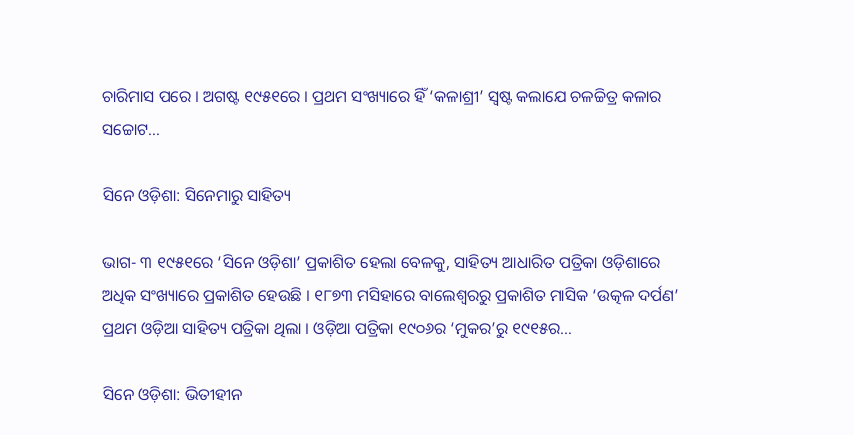ଚାରିମାସ ପରେ । ଅଗଷ୍ଟ ୧୯୫୧ରେ । ପ୍ରଥମ ସଂଖ୍ୟାରେ ହିଁ ‘କଳାଶ୍ରୀ’ ସ୍ୱଷ୍ଟ କଲାଯେ ଚଳଚ୍ଚିତ୍ର କଳାର ସଚ୍ଚୋଟ…

ସିନେ ଓଡ଼ିଶା: ସିନେମାରୁ ସାହିତ୍ୟ

ଭାଗ- ୩ ୧୯୫୧ରେ ‘ସିନେ ଓଡ଼ିଶା’ ପ୍ରକାଶିତ ହେଲା ବେଳକୁ, ସାହିତ୍ୟ ଆଧାରିତ ପତ୍ରିକା ଓଡ଼ିଶାରେ ଅଧିକ ସଂଖ୍ୟାରେ ପ୍ରକାଶିତ ହେଉଛି । ୧୮୭୩ ମସିହାରେ ବାଲେଶ୍ୱରରୁ ପ୍ରକାଶିତ ମାସିକ ‘ଉତ୍କଳ ଦର୍ପଣ’ ପ୍ରଥମ ଓଡ଼ିଆ ସାହିତ୍ୟ ପତ୍ରିକା ଥିଲା । ଓଡ଼ିଆ ପତ୍ରିକା ୧୯୦୬ର ‘ମୁକର’ରୁ ୧୯୧୫ର…

ସିନେ ଓଡ଼ିଶା: ଭିତୀହୀନ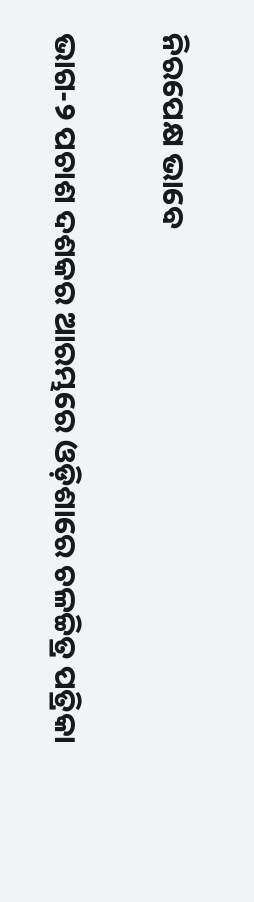ନିରପେକ୍ଷ ଭାବେ

ଭାଗ-୨ ପଚାଶ ଦଶକର ଆରମ୍ଭରେ ଓଡ଼ିଶାରେ ଚଳଚ୍ଚିତ୍ର ପତ୍ରିକା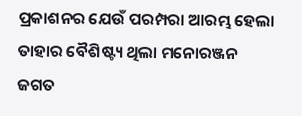ପ୍ରକାଶନର ଯେଉଁ ପରମ୍ପରା ଆରମ୍ଭ ହେଲା ତାହାର ବୈଶିଷ୍ଟ୍ୟ ଥିଲା ମନୋରଞ୍ଜନ ଜଗତ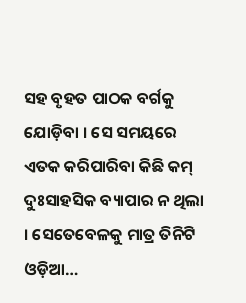ସହ ବୃହତ ପାଠକ ବର୍ଗକୁ ଯୋଡ଼ିବା । ସେ ସମୟରେ ଏତକ କରିପାରିବା କିଛି କମ୍ ଦୁଃସାହସିକ ବ୍ୟାପାର ନ ଥିଲା । ସେତେବେଳକୁ ମାତ୍ର ତିନିଟି ଓଡ଼ିଆ…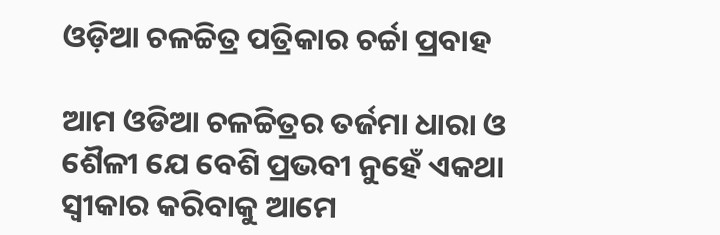ଓଡ଼ିଆ ଚଳଚ୍ଚିତ୍ର ପତ୍ରିକାର ଚର୍ଚ୍ଚା ପ୍ରବାହ

ଆମ ଓଡିଆ ଚଳଚ୍ଚିତ୍ରର ତର୍ଜମା ଧାରା ଓ ଶୈଳୀ ଯେ ବେଶି ପ୍ରଭବୀ ନୁହେଁ ଏକଥା ସ୍ୱୀକାର କରିବାକୁ ଆମେ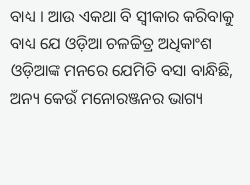ବାଧ୍ୟ । ଆଉ ଏକଥା ବି ସ୍ୱୀକାର କରିବାକୁ ବାଧ୍ୟ ଯେ ଓଡ଼ିଆ ଚଳଚ୍ଚିତ୍ର ଅଧିକାଂଶ ଓଡ଼ିଆଙ୍କ ମନରେ ଯେମିତି ବସା ବାନ୍ଧିଛି, ଅନ୍ୟ କେଉଁ ମନୋରଞ୍ଜନର ଭାଗ୍ୟ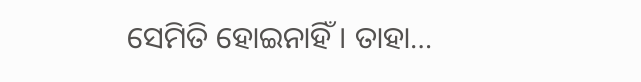ସେମିତି ହୋଇନାହିଁ । ତାହା…